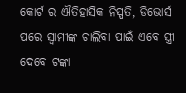କୋର୍ଟ ର ଐତିହାସିକ ନିସ୍ପତି, ଡିଭୋର୍ସ ପରେ ସ୍ଵାମୀଙ୍କ ଚାଲିବା ପାଇଁ ଏବେ ସ୍ତ୍ରୀ ଦେବେ ଟଙ୍କା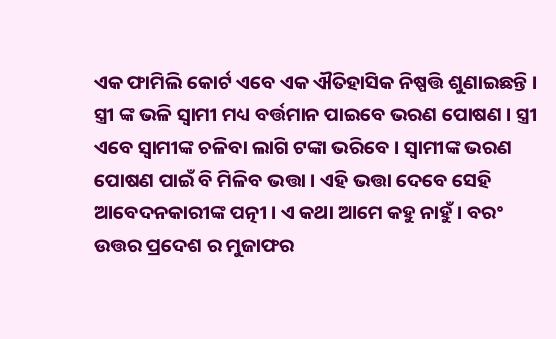ଏକ ଫାମିଲି କୋର୍ଟ ଏବେ ଏକ ଐତିହାସିକ ନିଷ୍ପତ୍ତି ଶୁଣାଇଛନ୍ତି । ସ୍ତ୍ରୀ ଙ୍କ ଭଳି ସ୍ଵାମୀ ମଧ୍ୟ ବର୍ତ୍ତମାନ ପାଇବେ ଭରଣ ପୋଷଣ । ସ୍ତ୍ରୀ ଏବେ ସ୍ବାମୀଙ୍କ ଚଳିବା ଲାଗି ଟଙ୍କା ଭରିବେ । ସ୍ବାମୀଙ୍କ ଭରଣ ପୋଷଣ ପାଇଁ ବି ମିଳିବ ଭତ୍ତା । ଏହି ଭତ୍ତା ଦେବେ ସେହି ଆବେଦନକାରୀଙ୍କ ପତ୍ନୀ । ଏ କଥା ଆମେ କହୁ ନାହୁଁ । ବରଂ ଉତ୍ତର ପ୍ରଦେଶ ର ମୁଜାଫର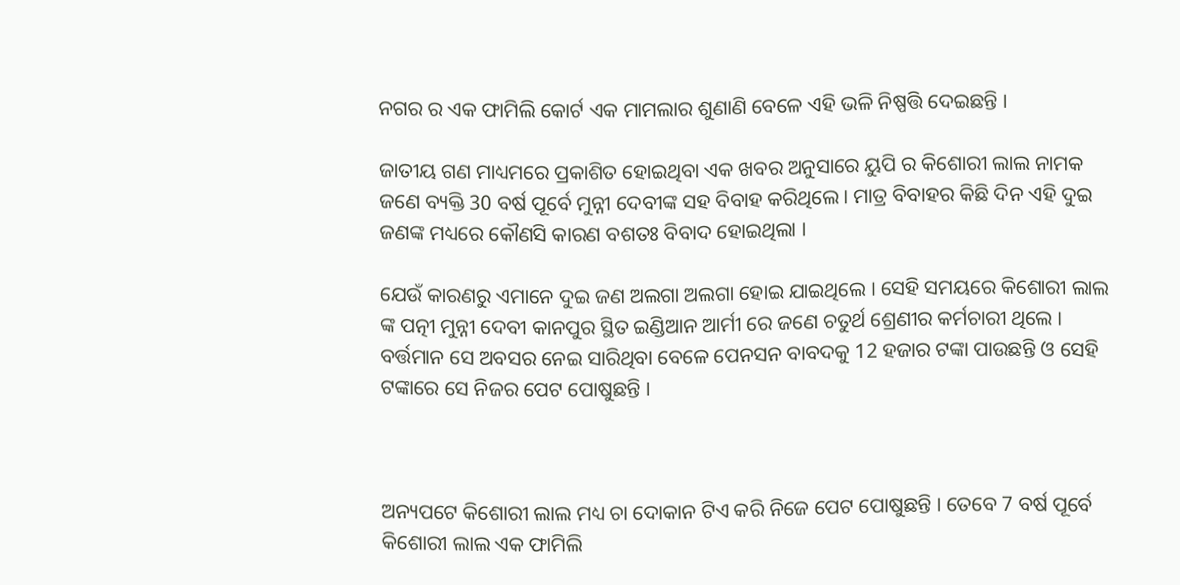ନଗର ର ଏକ ଫାମିଲି କୋର୍ଟ ଏକ ମାମଲାର ଶୁଣାଣି ବେଳେ ଏହି ଭଳି ନିଷ୍ପତ୍ତି ଦେଇଛନ୍ତି ।

ଜାତୀୟ ଗଣ ମାଧ୍ୟମରେ ପ୍ରକାଶିତ ହୋଇଥିବା ଏକ ଖବର ଅନୁସାରେ ୟୁପି ର କିଶୋରୀ ଲାଲ ନାମକ ଜଣେ ବ୍ୟକ୍ତି 30 ବର୍ଷ ପୂର୍ବେ ମୁନ୍ନୀ ଦେବୀଙ୍କ ସହ ବିବାହ କରିଥିଲେ । ମାତ୍ର ବିବାହର କିଛି ଦିନ ଏହି ଦୁଇ ଜଣଙ୍କ ମଧ୍ୟରେ କୌଣସି କାରଣ ବଶତଃ ବିବାଦ ହୋଇଥିଲା ।

ଯେଉଁ କାରଣରୁ ଏମାନେ ଦୁଇ ଜଣ ଅଲଗା ଅଲଗା ହୋଇ ଯାଇଥିଲେ । ସେହି ସମୟରେ କିଶୋରୀ ଲାଲ ଙ୍କ ପତ୍ନୀ ମୁନ୍ନୀ ଦେବୀ କାନପୁର ସ୍ଥିତ ଇଣ୍ଡିଆନ ଆର୍ମୀ ରେ ଜଣେ ଚତୁର୍ଥ ଶ୍ରେଣୀର କର୍ମଚାରୀ ଥିଲେ । ବର୍ତ୍ତମାନ ସେ ଅବସର ନେଇ ସାରିଥିବା ବେଳେ ପେନସନ ବାବଦକୁ 12 ହଜାର ଟଙ୍କା ପାଉଛନ୍ତି ଓ ସେହି ଟଙ୍କାରେ ସେ ନିଜର ପେଟ ପୋଷୁଛନ୍ତି ।



ଅନ୍ୟପଟେ କିଶୋରୀ ଲାଲ ମଧ୍ୟ ଚା ଦୋକାନ ଟିଏ କରି ନିଜେ ପେଟ ପୋଷୁଛନ୍ତି । ତେବେ 7 ବର୍ଷ ପୂର୍ବେ କିଶୋରୀ ଲାଲ ଏକ ଫାମିଲି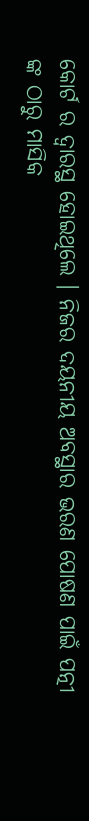କୋର୍ଟ ର ଦ୍ଵାରସ୍ଥ ହୋଇଥିଲେ । ନିଜର ଦୟନୀୟ ଅବସ୍ଥାର ଭରଣ ପୋଷଣ ପାଇଁ ପତ୍ନୀ ଙ୍କ ଠାରୁ ମାସିକ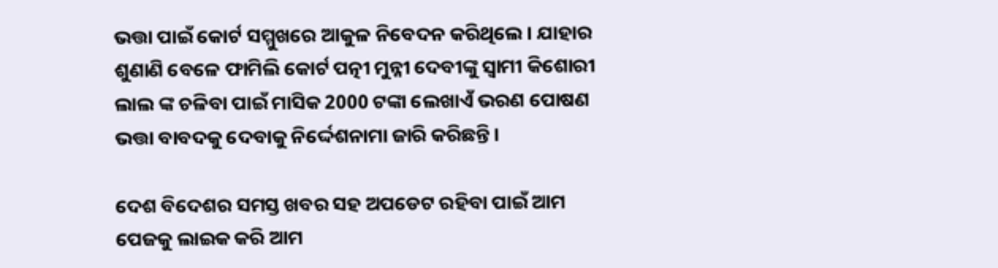ଭତ୍ତା ପାଇଁ କୋର୍ଟ ସମ୍ମୁଖରେ ଆକୁଳ ନିବେଦନ କରିଥିଲେ । ଯାହାର ଶୁଣାଣି ବେଳେ ଫାମିଲି କୋର୍ଟ ପତ୍ନୀ ମୁନ୍ନୀ ଦେବୀଙ୍କୁ ସ୍ଵାମୀ କିଶୋରୀ ଲାଲ ଙ୍କ ଚଳିବା ପାଇଁ ମାସିକ 2000 ଟଙ୍କା ଲେଖାଏଁ ଭରଣ ପୋଷଣ ଭତ୍ତା ବାବଦକୁ ଦେବାକୁ ନିର୍ଦ୍ଦେଶନାମା ଜାରି କରିଛନ୍ତି ।

ଦେଶ ବିଦେଶର ସମସ୍ତ ଖବର ସହ ଅପଡେଟ ରହିବା ପାଇଁ ଆମ ପେଜକୁ ଲାଇକ କରି ଆମ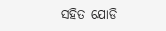ସହିତ ଯୋଡି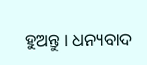ହୁଅନ୍ତୁ । ଧନ୍ୟବାଦ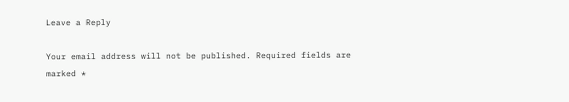Leave a Reply

Your email address will not be published. Required fields are marked *